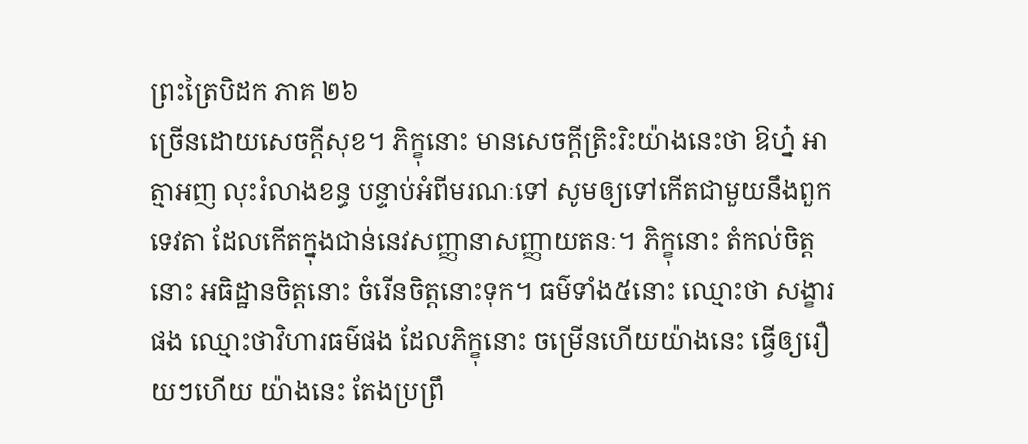ព្រះត្រៃបិដក ភាគ ២៦
ច្រើនដោយសេចក្តីសុខ។ ភិក្ខុនោះ មានសេចក្តីត្រិះរិះយ៉ាងនេះថា ឱហ្ន៎ អាត្មាអញ លុះរំលាងខន្ធ បន្ទាប់អំពីមរណៈទៅ សូមឲ្យទៅកើតជាមួយនឹងពួកទេវតា ដែលកើតក្នុងជាន់នេវសញ្ញានាសញ្ញាយតនៈ។ ភិក្ខុនោះ តំកល់ចិត្តនោះ អធិដ្ឋានចិត្តនោះ ចំរើនចិត្តនោះទុក។ ធម៌ទាំង៥នោះ ឈ្មោះថា សង្ខារផង ឈ្មោះថាវិហារធម៌ផង ដែលភិក្ខុនោះ ចម្រើនហើយយ៉ាងនេះ ធ្វើឲ្យរឿយៗហើយ យ៉ាងនេះ តែងប្រព្រឹ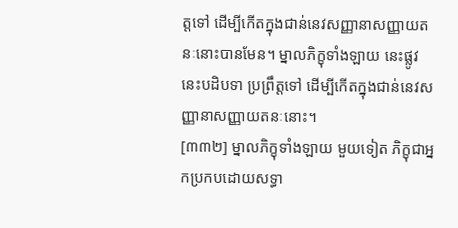ត្តទៅ ដើម្បីកើតក្នុងជាន់នេវសញ្ញានាសញ្ញាយតនៈនោះបានមែន។ ម្នាលភិក្ខុទាំងឡាយ នេះផ្លូវ នេះបដិបទា ប្រព្រឹត្តទៅ ដើម្បីកើតក្នុងជាន់នេវសញ្ញានាសញ្ញាយតនៈនោះ។
[៣៣២] ម្នាលភិក្ខុទាំងឡាយ មួយទៀត ភិក្ខុជាអ្នកប្រកបដោយសទ្ធា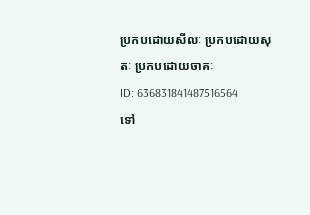ប្រកបដោយសីលៈ ប្រកបដោយសុតៈ ប្រកបដោយចាគៈ
ID: 636831841487516564
ទៅ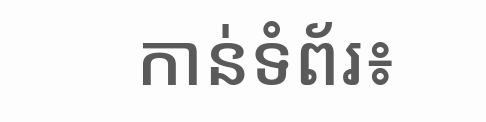កាន់ទំព័រ៖